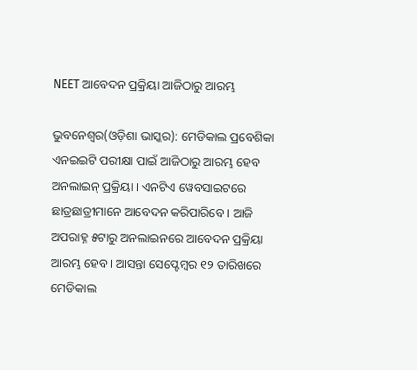NEET ଆବେଦନ ପ୍ରକ୍ରିୟା ଆଜିଠାରୁ ଆରମ୍ଭ

ଭୁବନେଶ୍ୱର(ଓଡ଼ିଶା ଭାସ୍କର): ମେଡିକାଲ ପ୍ରବେଶିକା ଏନଇଇଟି ପରୀକ୍ଷା ପାଇଁ ଆଜିଠାରୁ ଆରମ୍ଭ ହେବ ଅନଲାଇନ୍ ପ୍ରକ୍ରିୟା । ଏନଟିଏ ୱେବସାଇଟରେ ଛାତ୍ରଛାତ୍ରୀମାନେ ଆବେଦନ କରିପାରିବେ । ଆଜି ଅପରାହ୍ନ ୫ଟାରୁ ଅନଲାଇନରେ ଆବେଦନ ପ୍ରକ୍ରିୟା ଆରମ୍ଭ ହେବ । ଆସନ୍ତା ସେପ୍ଟେମ୍ବର ୧୨ ତାରିଖରେ ମେଡିକାଲ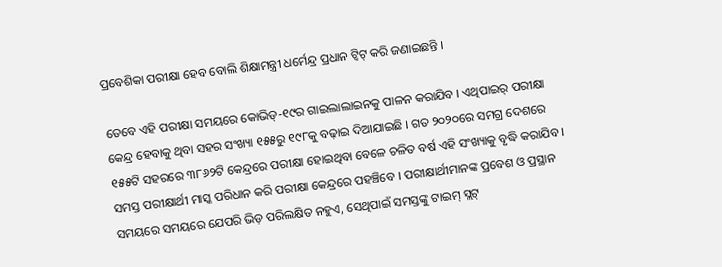ପ୍ରବେଶିକା ପରୀକ୍ଷା ହେବ ବୋଲି ଶିକ୍ଷାମନ୍ତ୍ରୀ ଧର୍ମେନ୍ଦ୍ର ପ୍ରଧାନ ଟ୍ୱିଟ୍ କରି ଜଣାଇଛନ୍ତି ।

ତେବେ ଏହି ପରୀକ୍ଷା ସମୟରେ କୋଭିଡ୍-୧୯ର ଗାଇଲାଲାଇନକୁ ପାଳନ କରାଯିବ । ଏଥିପାଇର୍ ପରୀକ୍ଷା କେନ୍ଦ୍ର ହେବାକୁ ଥିବା ସହର ସଂଖ୍ୟା ୧୫୫ରୁ ୧୯୮କୁ ବଢ଼ାଇ ଦିଆଯାଇଛି । ଗତ ୨୦୨୦ରେ ସମଗ୍ର ଦେଶରେ ୧୫୫ଟି ସହରରେ ୩୮୬୨ଟି କେନ୍ଦ୍ରରେ ପରୀକ୍ଷା ହୋଇଥିବା ବେଳେ ଚଳିତ ବର୍ଷ ଏହି ସଂଖ୍ୟାକୁ ବୃଦ୍ଧି କରାଯିବ । ସମସ୍ତ ପରୀକ୍ଷାର୍ଥୀ ମାସ୍କ ପରିଧାନ କରି ପରୀକ୍ଷା କେନ୍ଦ୍ରରେ ପହଞ୍ଚିବେ । ପରୀକ୍ଷାର୍ଥୀମାନଙ୍କ ପ୍ରବେଶ ଓ ପ୍ରସ୍ଥାନ ସମୟରେ ସମୟରେ ଯେପରି ଭିଡ଼ ପରିଲକ୍ଷିତ ନହୁଏ, ସେଥିପାଇଁ ସମସ୍ତଙ୍କୁ ଟାଇମ୍ ସ୍ଲଟ୍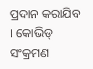ପ୍ରଦାନ କରାଯିବ । କୋଭିଡ୍ ସଂକ୍ରମଣ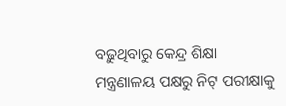ବଢ଼ୁଥିବାରୁ କେନ୍ଦ୍ର ଶିକ୍ଷା ମନ୍ତ୍ରଣାଳୟ ପକ୍ଷରୁ ନିଟ୍ ପରୀକ୍ଷାକୁ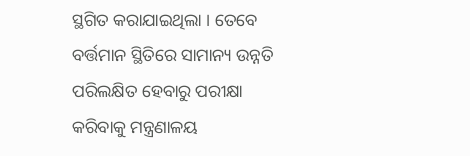ସ୍ଥଗିତ କରାଯାଇଥିଲା । ତେବେ ବର୍ତ୍ତମାନ ସ୍ଥିତିରେ ସାମାନ୍ୟ ଉନ୍ନତି ପରିଲକ୍ଷିତ ହେବାରୁ ପରୀକ୍ଷା କରିବାକୁ ମନ୍ତ୍ରଣାଳୟ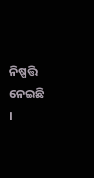ନିଷ୍ପତ୍ତି ନେଇଛି ।